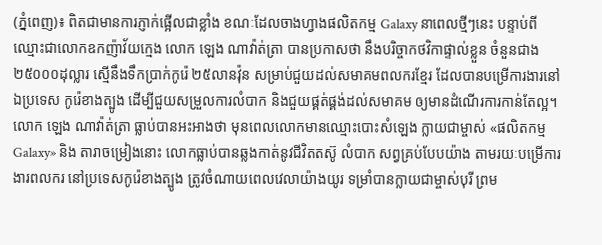(ភ្នំពេញ)៖ ពិតជាមានការភ្ញាក់ផ្អើលជាខ្លាំង ខណៈដែលចាងហ្វាងផលិតកម្ម Galaxy នាពេលថ្មីៗនេះ បន្ទាប់ពីឈ្មោះជាលោកឧកញ៉ាវ័យក្មេង លោក ឡេង ណាវ៉ាត់ត្រា បានប្រកាសថា នឹងបរិច្ចាកថវិកាផ្ទាល់ខ្លួន ចំនួនជាង ២៥០០០ដុល្លារ ស្មើនឹងទឹកប្រាក់កូរ៉េ ២៥លានវ៉ុន សម្រាប់ជួយដល់សមាគមពលករខ្មែរ ដែលបានបម្រើការងារនៅឯប្រទេស កូរ៉េខាងត្បូង ដើម្បីជួយសម្រួលការលំបាក និងជួយផ្គត់ផ្គង់ដល់សមាគម ឲ្យមានដំណើរការកាន់តែល្អ។
លោក ឡេង ណាវ៉ាត់ត្រា ធ្លាប់បានអះអាងថា មុនពេលលោកមានឈ្មោះបោះសំឡេង ក្លាយជាម្ចាស់ «ផលិតកម្ម Galaxy» និង តារាចម្រៀងនោះ លោកធ្លាប់បានឆ្លងកាត់នូវជីវិតតស៊ូ លំបាក សព្វគ្រប់បែបយ៉ាង តាមរយៈបម្រើការងារពលករ នៅប្រទេសកូរ៉េខាងត្បូង ត្រូវចំណាយពេលវេលាយ៉ាងយូរ ទម្រាំបានក្លាយជាម្ចាស់បុរី ព្រម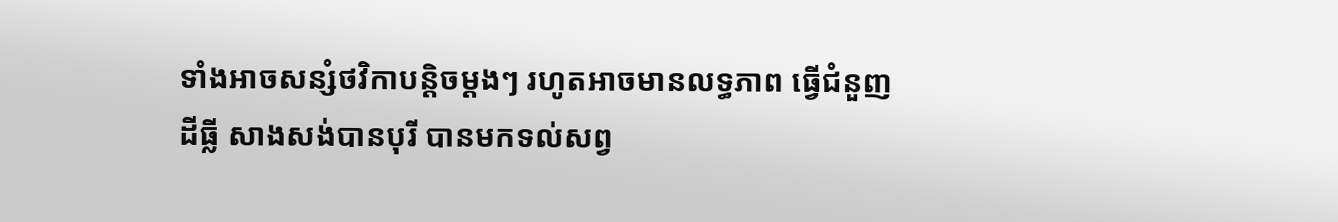ទាំងអាចសន្សំថវិកាបន្តិចម្ដងៗ រហូតអាចមានលទ្ធភាព ធ្វើជំនួញដីធ្លី សាងសង់បានបុរី បានមកទល់សព្វ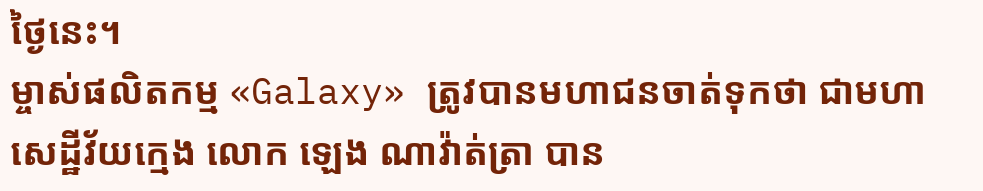ថ្ងៃនេះ។
ម្ចាស់ផលិតកម្ម «Galaxy» ត្រូវបានមហាជនចាត់ទុកថា ជាមហាសេដ្ឋីវ័យក្មេង លោក ឡេង ណាវ៉ាត់ត្រា បាន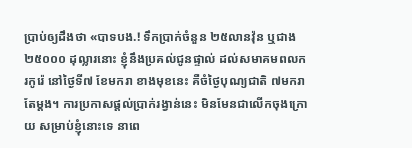ប្រាប់ឲ្យដឹងថា «បាទបង.! ទឹកប្រាក់ចំនួន ២៥លានវ៉ុន ឬជាង ២៥០០០ ដុល្លារនោះ ខ្ញុំនឹងប្រគល់ជូនផ្ទាល់ ដល់សមាគមពលករកូរ៉េ នៅថ្ងៃទី៧ ខែមករា ខាងមុខនេះ គឺចំថ្ងៃបុណ្យជាតិ ៧មករាតែម្ដង។ ការប្រកាសផ្ដល់ប្រាក់រង្វាន់នេះ មិនមែនជាលើកចុងក្រោយ សម្រាប់ខ្ញុំនោះទេ នាពេ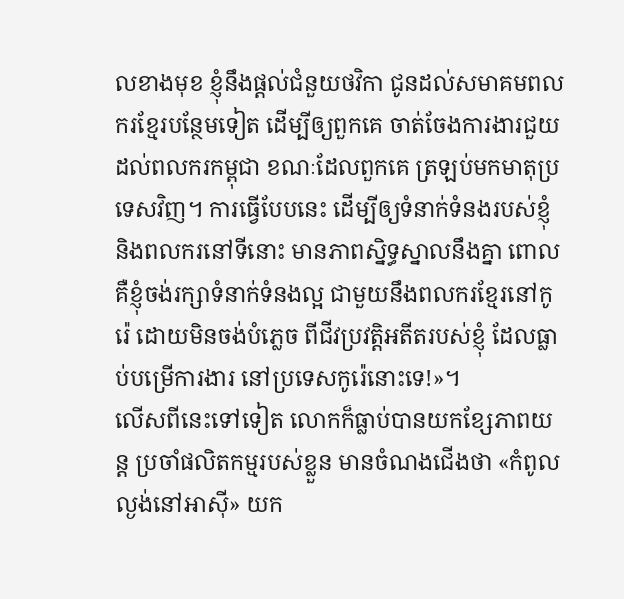លខាងមុខ ខ្ញុំនឹងផ្ដល់ជំនួយថវិកា ជូនដល់សមាគមពលករខ្មែរបន្ថែមទៀត ដើម្បីឲ្យពួកគេ ចាត់ចែងការងារជួយដល់ពលករកម្ពុជា ខណៈដែលពួកគេ ត្រឡប់មកមាតុប្រទេសវិញ។ ការធ្វើបែបនេះ ដើម្បីឲ្យទំនាក់ទំនងរបស់ខ្ញុំ និងពលករនៅទីនោះ មានភាពស្និទ្ធស្នាលនឹងគ្នា ពោលគឺខ្ញុំចង់រក្សាទំនាក់ទំនងល្អ ជាមួយនឹងពលករខ្មែរនៅកូរ៉េ ដោយមិនចង់បំភ្លេច ពីជីវប្រវត្តិអតីតរបស់ខ្ញុំ ដែលធ្លាប់បម្រើការងារ នៅប្រទេសកូរ៉េនោះទេ!»។
លើសពីនេះទៅទៀត លោកក៏ធ្លាប់បានយកខ្សែភាពយន្ត ប្រចាំផលិតកម្មរបស់ខ្លួន មានចំណងជើងថា «កំពូលល្ងង់នៅអាស៊ី» យក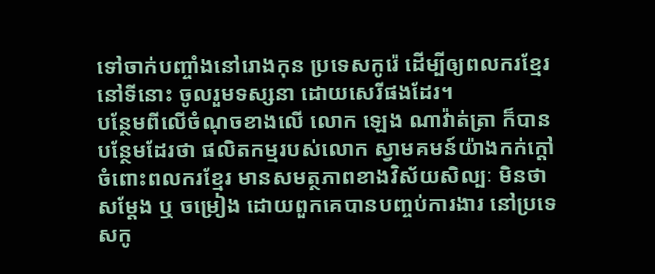ទៅចាក់បញ្ចាំងនៅរោងកុន ប្រទេសកូរ៉េ ដើម្បីឲ្យពលករខ្មែរនៅទីនោះ ចូលរួមទស្សនា ដោយសេរីផងដែរ។
បន្ថែមពីលើចំណុចខាងលើ លោក ឡេង ណាវ៉ាត់ត្រា ក៏បានបន្ថែមដែរថា ផលិតកម្មរបស់លោក ស្វាមគមន៍យ៉ាងកក់ក្ដៅចំពោះពលករខ្មែរ មានសមត្ថភាពខាងវិស័យសិល្បៈ មិនថាសម្ដែង ឬ ចម្រៀង ដោយពួកគេបានបញ្ចប់ការងារ នៅប្រទេសកូ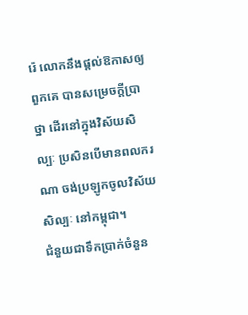រ៉េ លោកនឹងផ្ដល់ឱកាសឲ្យពួកគេ បានសម្រេចក្ដីប្រាថ្នា ដើរនៅក្នុងវិស័យសិល្បៈ ប្រសិនបើមានពលករណា ចង់ប្រឡូកចូលវិស័យសិល្បៈ នៅកម្ពុជា។
ជំនួយជាទឹកប្រាក់ចំនួន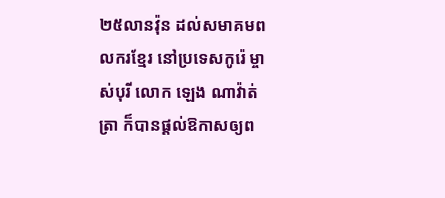២៥លានវ៉ុន ដល់សមាគមពលករខ្មែរ នៅប្រទេសកូរ៉េ ម្ចាស់បុរី លោក ឡេង ណាវ៉ាត់ត្រា ក៏បានផ្ដល់ឱកាសឲ្យព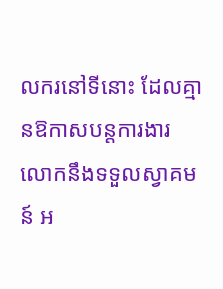លករនៅទីនោះ ដែលគ្មានឱកាសបន្តការងារ លោកនឹងទទួលស្វាគមន៍ អ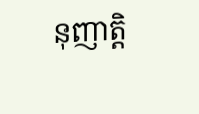នុញាតិ្ត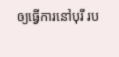ឲ្យធ្វើការនៅបុរី រប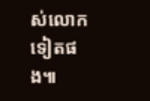ស់លោកទៀតផង៕